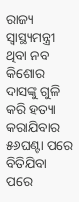ରାଜ୍ୟ ସ୍ୱାସ୍ଥ୍ୟମନ୍ତ୍ରୀ ଥିବା ନବ କିଶୋର ଦାସଙ୍କୁ ଗୁଳି କରି ହତ୍ୟା କରାଯିବାର ୫୬ଘଣ୍ଟା ପରେ ବିତିଯିବା ପରେ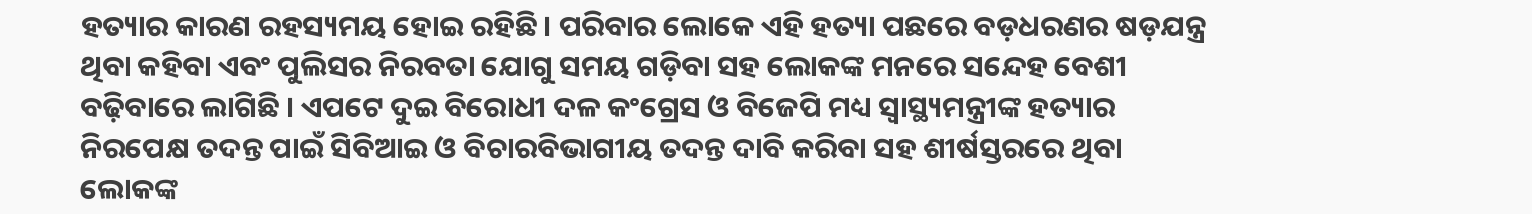ହତ୍ୟାର କାରଣ ରହସ୍ୟମୟ ହୋଇ ରହିଛି। ପରିବାର ଲୋକେ ଏହି ହତ୍ୟା ପଛରେ ବଡ଼ଧରଣର ଷଡ଼ଯନ୍ତ୍ର ଥିବା କହିବା ଏବଂ ପୁଲିସର ନିରବତା ଯୋଗୁ ସମୟ ଗଡ଼ିବା ସହ ଲୋକଙ୍କ ମନରେ ସନ୍ଦେହ ବେଶୀ ବଢ଼ିବାରେ ଲାଗିଛି । ଏପଟେ ଦୁଇ ବିରୋଧୀ ଦଳ କଂଗ୍ରେସ ଓ ବିଜେପି ମଧ୍ୟ ସ୍ୱାସ୍ଥ୍ୟମନ୍ତ୍ରୀଙ୍କ ହତ୍ୟାର ନିରପେକ୍ଷ ତଦନ୍ତ ପାଇଁ ସିବିଆଇ ଓ ବିଚାରବିଭାଗୀୟ ତଦନ୍ତ ଦାବି କରିବା ସହ ଶୀର୍ଷସ୍ତରରେ ଥିବା ଲୋକଙ୍କ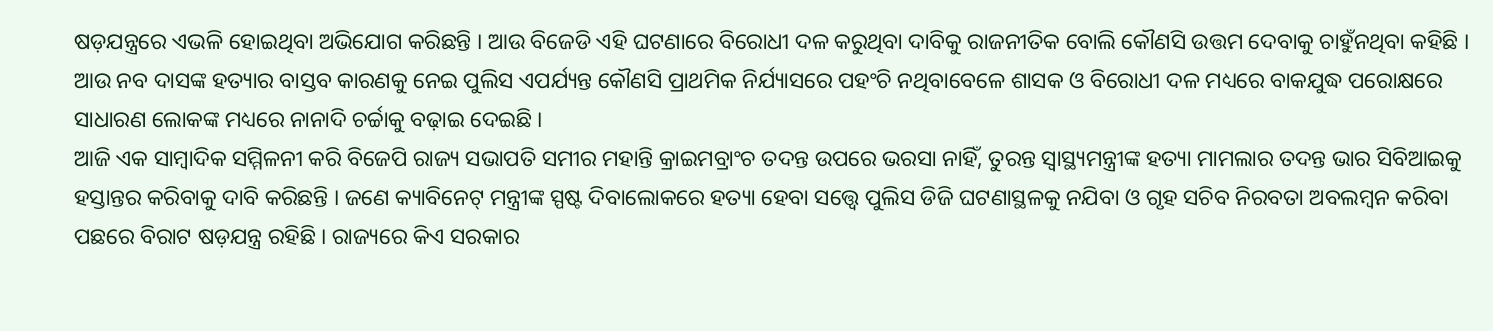ଷଡ଼ଯନ୍ତ୍ରରେ ଏଭଳି ହୋଇଥିବା ଅଭିଯୋଗ କରିଛନ୍ତି । ଆଉ ବିଜେଡି ଏହି ଘଟଣାରେ ବିରୋଧୀ ଦଳ କରୁଥିବା ଦାବିକୁ ରାଜନୀତିକ ବୋଲି କୌଣସି ଉତ୍ତମ ଦେବାକୁ ଚାହୁଁନଥିବା କହିଛି । ଆଉ ନବ ଦାସଙ୍କ ହତ୍ୟାର ବାସ୍ତବ କାରଣକୁ ନେଇ ପୁଲିସ ଏପର୍ଯ୍ୟନ୍ତ କୌଣସି ପ୍ରାଥମିକ ନିର୍ଯ୍ୟାସରେ ପହଂଚି ନଥିବାବେଳେ ଶାସକ ଓ ବିରୋଧୀ ଦଳ ମଧ୍ୟରେ ବାକଯୁଦ୍ଧ ପରୋକ୍ଷରେ ସାଧାରଣ ଲୋକଙ୍କ ମଧ୍ୟରେ ନାନାଦି ଚର୍ଚ୍ଚାକୁ ବଢ଼ାଇ ଦେଇଛି ।
ଆଜି ଏକ ସାମ୍ବାଦିକ ସମ୍ମିଳନୀ କରି ବିଜେପି ରାଜ୍ୟ ସଭାପତି ସମୀର ମହାନ୍ତି କ୍ରାଇମବ୍ରାଂଚ ତଦନ୍ତ ଉପରେ ଭରସା ନାହିଁ, ତୁରନ୍ତ ସ୍ୱାସ୍ଥ୍ୟମନ୍ତ୍ରୀଙ୍କ ହତ୍ୟା ମାମଲାର ତଦନ୍ତ ଭାର ସିବିଆଇକୁ ହସ୍ତାନ୍ତର କରିବାକୁ ଦାବି କରିଛନ୍ତି । ଜଣେ କ୍ୟାବିନେଟ୍ ମନ୍ତ୍ରୀଙ୍କ ସ୍ପଷ୍ଟ ଦିବାଲୋକରେ ହତ୍ୟା ହେବା ସତ୍ତ୍ୱେ ପୁଲିସ ଡିଜି ଘଟଣାସ୍ଥଳକୁ ନଯିବା ଓ ଗୃହ ସଚିବ ନିରବତା ଅବଲମ୍ବନ କରିବା ପଛରେ ବିରାଟ ଷଡ଼ଯନ୍ତ୍ର ରହିଛି । ରାଜ୍ୟରେ କିଏ ସରକାର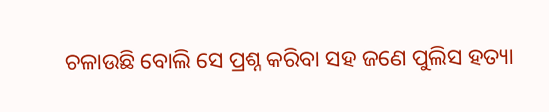ଚଳାଉଛି ବୋଲି ସେ ପ୍ରଶ୍ନ କରିବା ସହ ଜଣେ ପୁଲିସ ହତ୍ୟା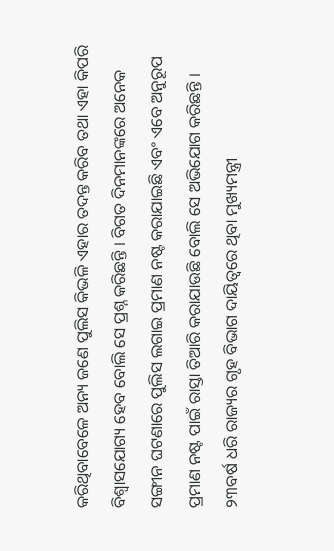କରିଥିବାବେଳେ ଅନ୍ୟ ଜଣେ ପୁଲିସ କିଭଳି ଏହାର ତଦନ୍ତ କରିବ ତଥା ଏହା କିପରି ବିଶ୍ୱାସଯୋଗ୍ୟ ହେବ ବୋଲି ସେ ପ୍ରଶ୍ନ କରିଛନ୍ତି । ବିଗତ ଦିନମାନଙ୍କରେ ଅନେକ ସଙ୍ଗୀନ ଘଟଣାରେ ପୁଲିସ ଲଗାଇ ପ୍ରମାଣ ନଷ୍ଟ କରାଯାଇଛି ଏବଂ ଏବେ ଅନୁରୂପ ପ୍ରମାଣ ନଷ୍ଟ ପାଇଁ ରାସ୍ତା ତିଆରି କରାଯାଉଛି ବୋଲି ସେ ଅଭିଯୋଗ କରିଛନ୍ତି । ୨୩ବର୍ଷ ଧରି ରାଜ୍ୟର ଗୃହ ବିଭାଗ ଦାୟିତ୍ୱରେ ଥିବା ମୁଖ୍ୟମନ୍ତ୍ରୀ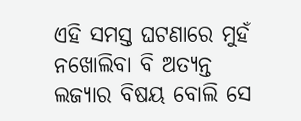ଏହି ସମସ୍ତ ଘଟଣାରେ ମୁହଁ ନଖୋଲିବା ବି ଅତ୍ୟନ୍ତ ଲଜ୍ୟାର ବିଷୟ ବୋଲି ସେ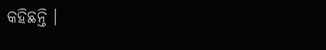କହିଛନ୍ତି ।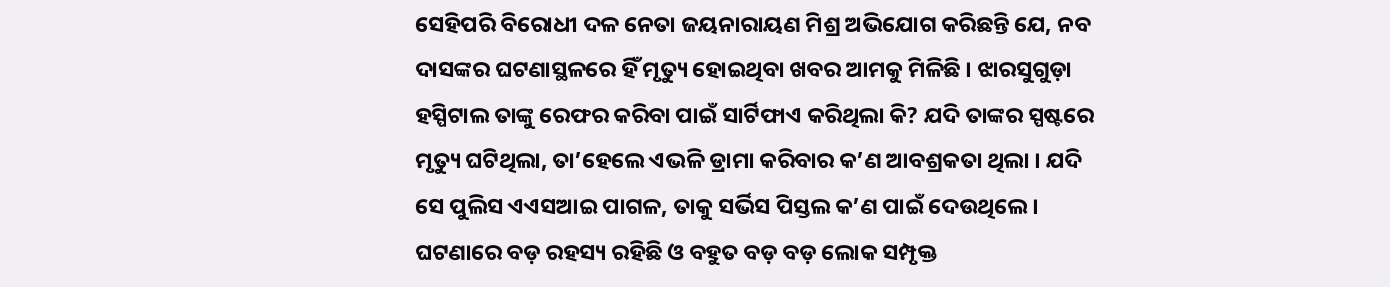ସେହିପରି ବିରୋଧୀ ଦଳ ନେତା ଜୟନାରାୟଣ ମିଶ୍ର ଅଭିଯୋଗ କରିଛନ୍ତି ଯେ, ନବ ଦାସଙ୍କର ଘଟଣାସ୍ଥଳରେ ହିଁ ମୃତ୍ୟୁ ହୋଇଥିବା ଖବର ଆମକୁ ମିଳିଛି । ଝାରସୁଗୁଡ଼ା ହସ୍ପିଟାଲ ତାଙ୍କୁ ରେଫର କରିବା ପାଇଁ ସାର୍ଟିଫାଏ କରିଥିଲା କି? ଯଦି ତାଙ୍କର ସ୍ପଷ୍ଟରେ ମୃତ୍ୟୁ ଘଟିଥିଲା, ତା’ହେଲେ ଏଭଳି ଡ୍ରାମା କରିବାର କ’ଣ ଆବଶ୍ରକତା ଥିଲା । ଯଦି ସେ ପୁଲିସ ଏଏସଆଇ ପାଗଳ, ତାକୁ ସର୍ଭିସ ପିସ୍ତଲ କ’ଣ ପାଇଁ ଦେଉଥିଲେ । ଘଟଣାରେ ବଡ଼ ରହସ୍ୟ ରହିଛି ଓ ବହୁତ ବଡ଼ ବଡ଼ ଲୋକ ସମ୍ପୃକ୍ତ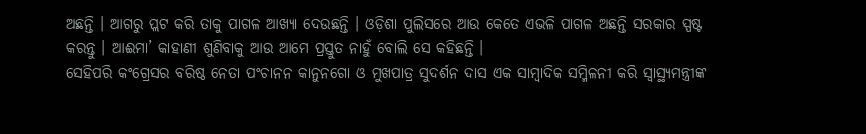ଅଛନ୍ତି । ଆଗରୁ ପ୍ଲଟ କରି ତାକୁ ପାଗଳ ଆଖ୍ୟା ଦେଉଛନ୍ତି । ଓଡ଼ିଶା ପୁଲିସରେ ଆଉ କେତେ ଏଭଳି ପାଗଳ ଅଛନ୍ତି ସରକାର ସ୍ପଷ୍ଟ କରନ୍ତୁ । ଆଈମା’ କାହାଣୀ ଶୁଣିବାକୁ ଆଉ ଆମେ ପ୍ରସ୍ତୁତ ନାହୁଁ ବୋଲି ସେ କହିଛନ୍ତି ।
ସେହିପରି କଂଗ୍ରେସର ବରିଷ୍ଠ ନେତା ପଂଚାନନ କାନୁନଗୋ ଓ ମୁଖପାତ୍ର ସୁଦର୍ଶନ ଦାସ ଏକ ସାମ୍ବାଦିକ ସମ୍ମିଳନୀ କରି ସ୍ୱାସ୍ଥ୍ୟମନ୍ତ୍ରୀଙ୍କ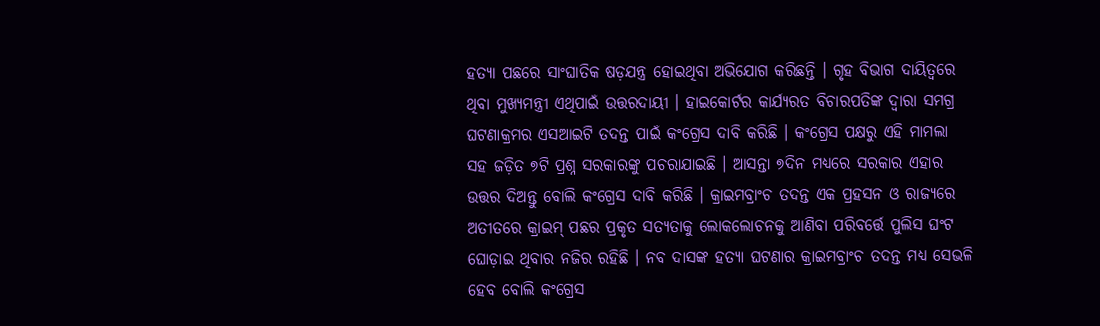ହତ୍ୟା ପଛରେ ସାଂଘାତିକ ଷଡ଼ଯନ୍ତ୍ର ହୋଇଥିବା ଅଭିଯୋଗ କରିଛନ୍ତି । ଗୃହ ବିଭାଗ ଦାୟିତ୍ୱରେ ଥିବା ମୁଖ୍ୟମନ୍ତ୍ରୀ ଏଥିପାଇଁ ଉତ୍ତରଦାୟୀ । ହାଇକୋର୍ଟର କାର୍ଯ୍ୟରତ ବିଚାରପତିଙ୍କ ଦ୍ୱାରା ସମଗ୍ର ଘଟଣାକ୍ରମର ଏସଆଇଟି ତଦନ୍ତ ପାଇଁ କଂଗ୍ରେସ ଦାବି କରିଛି । କଂଗ୍ରେସ ପକ୍ଷରୁ ଏହି ମାମଲା ସହ ଜଡ଼ିତ ୭ଟି ପ୍ରଶ୍ନ ସରକାରଙ୍କୁ ପଚରାଯାଇଛି । ଆସନ୍ତା ୭ଦିନ ମଧ୍ୟରେ ସରକାର ଏହାର ଉତ୍ତର ଦିଅନ୍ତୁ ବୋଲି କଂଗ୍ରେସ ଦାବି କରିଛି । କ୍ରାଇମବ୍ରାଂଚ ତଦନ୍ତ ଏକ ପ୍ରହସନ ଓ ରାଜ୍ୟରେ ଅତୀତରେ କ୍ରାଇମ୍ ପଛର ପ୍ରକୃତ ସତ୍ୟତାକୁ ଲୋକଲୋଚନକୁ ଆଣିବା ପରିବର୍ତ୍ତେ ପୁଲିସ ଘଂଟ ଘୋଡ଼ାଇ ଥିବାର ନଜିର ରହିଛି । ନବ ଦାସଙ୍କ ହତ୍ୟା ଘଟଣାର କ୍ରାଇମବ୍ରାଂଚ ତଦନ୍ତ ମଧ୍ୟ ସେଭଳି ହେବ ବୋଲି କଂଗ୍ରେସ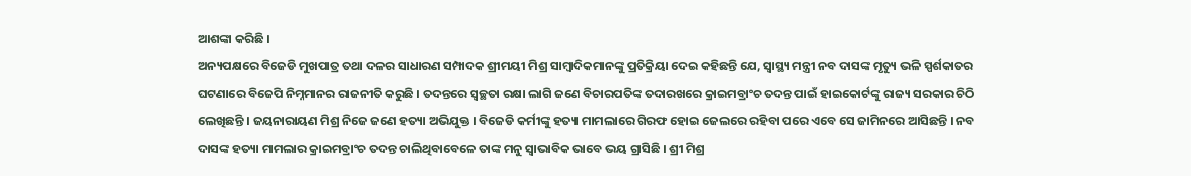ଆଶଙ୍କା କରିଛି ।
ଅନ୍ୟପକ୍ଷରେ ବିଜେଡି ମୁଖପାତ୍ର ତଥା ଦଳର ସାଧାରଣ ସମ୍ପାଦକ ଶ୍ରୀମୟୀ ମିଶ୍ର ସାମ୍ବାଦିକମାନଙ୍କୁ ପ୍ରତିକ୍ରିୟା ଦେଇ କହିଛନ୍ତି ଯେ, ସ୍ୱାସ୍ଥ୍ୟ ମନ୍ତ୍ରୀ ନବ ଦାସଙ୍କ ମୃତ୍ୟୁ ଭଳି ସ୍ପର୍ଶକାତର ଘଟଣାରେ ବିଜେପି ନିମ୍ନମାନର ରାଜନୀତି କରୁଛି । ତଦନ୍ତରେ ସ୍ୱଚ୍ଛତା ରକ୍ଷା ଲାଗି ଜଣେ ବିଚାରପତିଙ୍କ ତଦାରଖରେ କ୍ରାଇମବ୍ରାଂଚ ତଦନ୍ତ ପାଇଁ ହାଇକୋର୍ଟଙ୍କୁ ରାଜ୍ୟ ସରକାର ଚିଠି ଲେଖିଛନ୍ତି । ଜୟନାରାୟଣ ମିଶ୍ର ନିଜେ ଜଣେ ହତ୍ୟା ଅଭିଯୁକ୍ତ । ବିଜେଡି କର୍ମୀଙ୍କୁ ହତ୍ୟା ମାମଲାରେ ଗିରଫ ହୋଇ ଜେଲରେ ରହିବା ପରେ ଏବେ ସେ ଜାମିନରେ ଆସିଛନ୍ତି । ନବ ଦାସଙ୍କ ହତ୍ୟା ମାମଲାର କ୍ରାଇମବ୍ରାଂଚ ତଦନ୍ତ ଚାଲିଥିବାବେଳେ ତାଙ୍କ ମନୁ ସ୍ୱାଭାବିକ ଭାବେ ଭୟ ଗ୍ରାସିଛି । ଶ୍ରୀ ମିଶ୍ର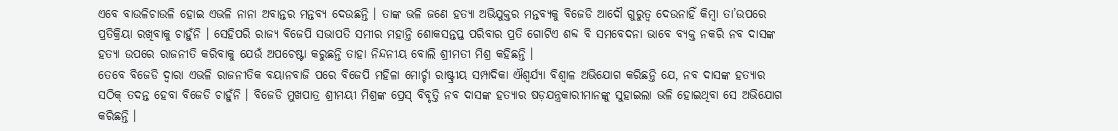ଏବେ ବାଉଳିଚାଉଳି ହୋଇ ଏଭଳି ନାନା ଅବାନ୍ତର ମନ୍ତବ୍ୟ ଦେଉଛନ୍ତି । ତାଙ୍କ ଭଳି ଜଣେ ହତ୍ୟା ଅଭିଯୁକ୍ତର ମନ୍ତବ୍ୟକୁ ବିଜେଡି ଆଦୌ ଗୁରୁତ୍ୱ ଦେଉନାହିଁ କିମ୍ବା ତା’ଉପରେ ପ୍ରତିକ୍ରିୟା ରଖିବାକୁ ଚାହୁଁନି । ସେହିପରି ରାଜ୍ୟ ବିଜେପି ସଭାପତି ସମୀର ମହାନ୍ତି ଶୋକସନ୍ତପ୍ତ ପରିବାର ପ୍ରତି ଗୋଟିଏ ଶବ୍ଦ ବି ସମବେଦନା ଭାବେ ବ୍ୟକ୍ତ ନକରି ନବ ଦାସଙ୍କ ହତ୍ୟା ଉପରେ ରାଜନୀତି କରିବାକୁ ଯେଉଁ ଅପଚେଷ୍ଟା କରୁଛନ୍ତି ତାହା ନିନ୍ଦନୀୟ ବୋଲି ଶ୍ରୀମତୀ ମିଶ୍ର କହିଛନ୍ତି ।
ତେବେ ବିଜେଡି ଦ୍ୱାରା ଏଭଳି ରାଜନୀତିକ ବୟାନବାଜି ପରେ ବିଜେପି ମହିଳା ମୋର୍ଚ୍ଚା ରାଷ୍ଟ୍ରୀୟ ସମ୍ପାଦିକା ଐଶ୍ୱର୍ଯ୍ୟା ବିଶ୍ୱାଳ ଅଭିଯୋଗ କରିଛନ୍ତି ଯେ, ନବ ଦାସଙ୍କ ହତ୍ୟାର ସଠିକ୍ ତଦନ୍ତ ହେବା ବିଜେଡି ଚାହୁଁନି । ବିଜେଡି ମୁଖପାତ୍ର ଶ୍ରୀମୟୀ ମିଶ୍ରଙ୍କ ପ୍ରେସ୍ ବିବୃତ୍ତି ନବ ଦାସଙ୍କ ହତ୍ୟାର ଷଡ଼ଯନ୍ତ୍ରକାରୀମାନଙ୍କୁ ସୁହାଇଲା ଭଳି ହୋଇଥିବା ସେ ଅଭିଯୋଗ କରିଛନ୍ତି ।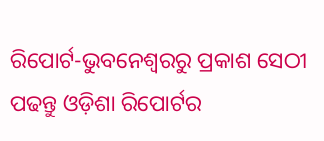ରିପୋର୍ଟ-ଭୁବନେଶ୍ୱରରୁ ପ୍ରକାଶ ସେଠୀ
ପଢନ୍ତୁ ଓଡ଼ିଶା ରିପୋର୍ଟର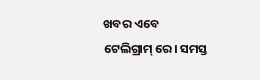ଖବର ଏବେ ଟେଲିଗ୍ରାମ୍ ରେ। ସମସ୍ତ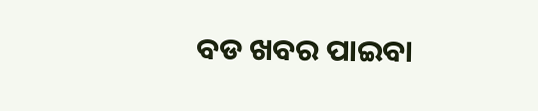ବଡ ଖବର ପାଇବା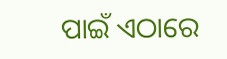ପାଇଁ ଏଠାରେ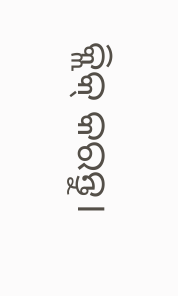କ୍ଲିକ୍ କରନ୍ତୁ।